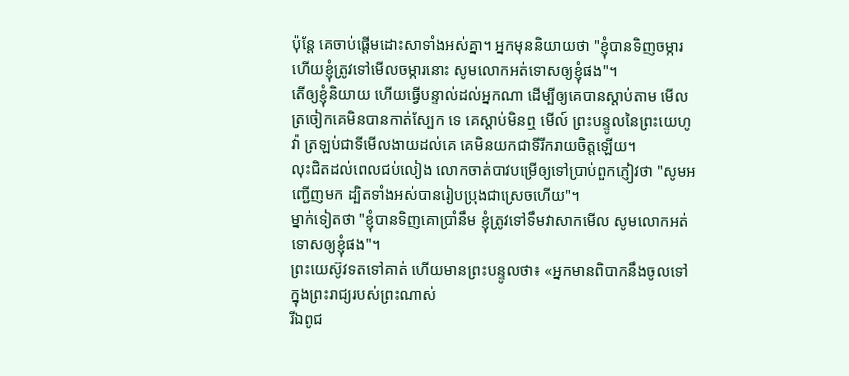ប៉ុន្តែ គេចាប់ផ្តើមដោះសាទាំងអស់គ្នា។ អ្នកមុននិយាយថា "ខ្ញុំបានទិញចម្ការ ហើយខ្ញុំត្រូវទៅមើលចម្ការនោះ សូមលោកអត់ទោសឲ្យខ្ញុំផង"។
តើឲ្យខ្ញុំនិយាយ ហើយធ្វើបន្ទាល់ដល់អ្នកណា ដើម្បីឲ្យគេបានស្តាប់តាម មើលត្រចៀកគេមិនបានកាត់ស្បែក ទេ គេស្តាប់មិនឮ មើល៍ ព្រះបន្ទូលនៃព្រះយេហូវ៉ា ត្រឡប់ជាទីមើលងាយដល់គេ គេមិនយកជាទីរីករាយចិត្តឡើយ។
លុះជិតដល់ពេលជប់លៀង លោកចាត់បាវបម្រើឲ្យទៅប្រាប់ពួកភ្ញៀវថា "សូមអញ្ជើញមក ដ្បិតទាំងអស់បានរៀបប្រុងជាស្រេចហើយ"។
ម្នាក់ទៀតថា "ខ្ញុំបានទិញគោប្រាំនឹម ខ្ញុំត្រូវទៅទឹមវាសាកមើល សូមលោកអត់ទោសឲ្យខ្ញុំផង"។
ព្រះយេស៊ូវទតទៅគាត់ ហើយមានព្រះបន្ទូលថា៖ «អ្នកមានពិបាកនឹងចូលទៅក្នុងព្រះរាជ្យរបស់ព្រះណាស់
រីឯពូជ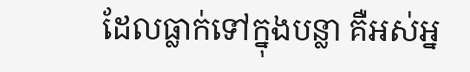ដែលធ្លាក់ទៅក្នុងបន្លា គឺអស់អ្ន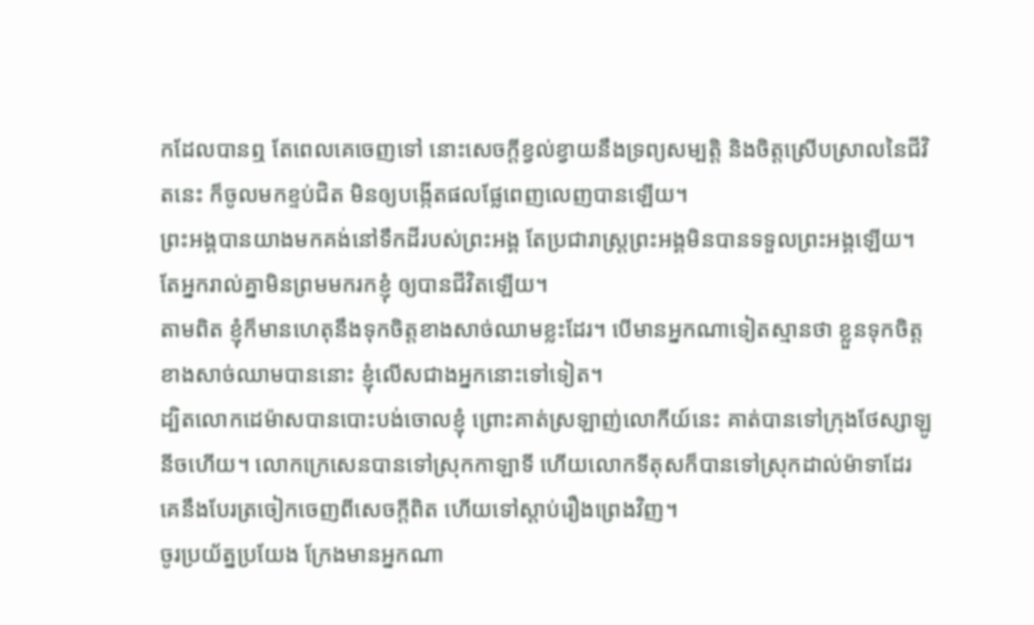កដែលបានឮ តែពេលគេចេញទៅ នោះសេចក្តីខ្វល់ខ្វាយនឹងទ្រព្យសម្បត្តិ និងចិត្តស្រើបស្រាលនៃជីវិតនេះ ក៏ចូលមកខ្ទប់ជិត មិនឲ្យបង្កើតផលផ្លែពេញលេញបានឡើយ។
ព្រះអង្គបានយាងមកគង់នៅទឹកដីរបស់ព្រះអង្គ តែប្រជារាស្ត្រព្រះអង្គមិនបានទទួលព្រះអង្គឡើយ។
តែអ្នករាល់គ្នាមិនព្រមមករកខ្ញុំ ឲ្យបានជីវិតឡើយ។
តាមពិត ខ្ញុំក៏មានហេតុនឹងទុកចិត្តខាងសាច់ឈាមខ្លះដែរ។ បើមានអ្នកណាទៀតស្មានថា ខ្លួនទុកចិត្តខាងសាច់ឈាមបាននោះ ខ្ញុំលើសជាងអ្នកនោះទៅទៀត។
ដ្បិតលោកដេម៉ាសបានបោះបង់ចោលខ្ញុំ ព្រោះគាត់ស្រឡាញ់លោកីយ៍នេះ គាត់បានទៅក្រុងថែស្សាឡូនីចហើយ។ លោកក្រេសេនបានទៅស្រុកកាឡាទី ហើយលោកទីតុសក៏បានទៅស្រុកដាល់ម៉ាទាដែរ
គេនឹងបែរត្រចៀកចេញពីសេចក្ដីពិត ហើយទៅស្ដាប់រឿងព្រេងវិញ។
ចូរប្រយ័ត្នប្រយែង ក្រែងមានអ្នកណា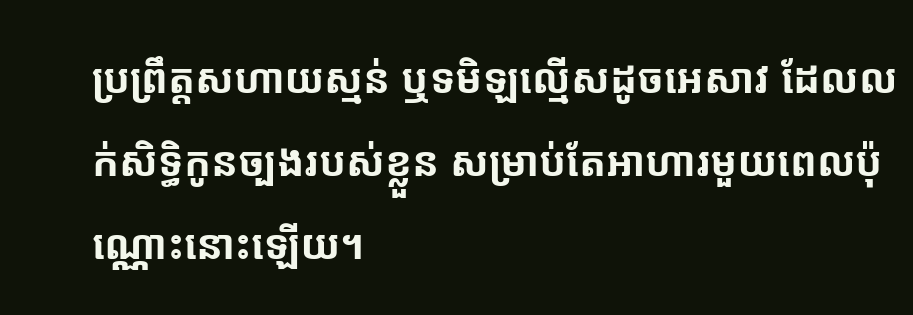ប្រព្រឹត្តសហាយស្មន់ ឬទមិឡល្មើសដូចអេសាវ ដែលលក់សិទ្ធិកូនច្បងរបស់ខ្លួន សម្រាប់តែអាហារមួយពេលប៉ុណ្ណោះនោះឡើយ។